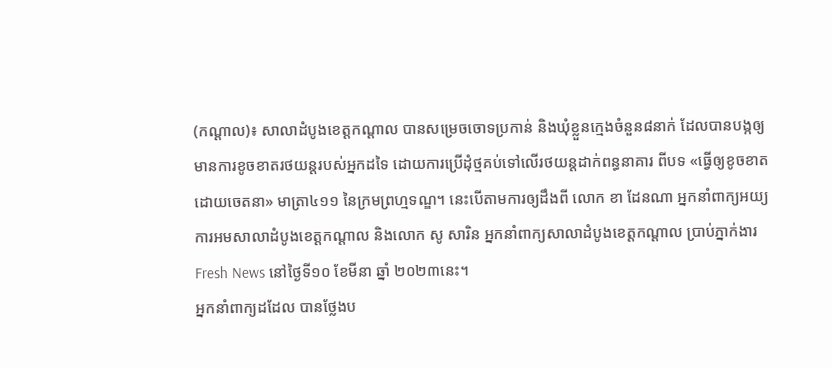(កណ្ដាល)៖ សាលាដំបូងខេត្តកណ្ដាល បានសម្រេចចោទប្រកាន់ និងឃុំខ្លួនក្មេងចំនួន៨នាក់ ដែលបានបង្កឲ្យមានការខូចខាតរថយន្តរបស់អ្នកដទៃ ដោយការប្រើដុំថ្មគប់ទៅលើរថយន្តដាក់ពន្ធនាគារ ពីបទ «ធ្វើឲ្យខូចខាតដោយចេតនា» មាត្រា៤១១ នៃក្រមព្រហ្មទណ្ឌ។ នេះបើតាមការឲ្យដឹងពី លោក ខា ដែនណា អ្នកនាំពាក្យអយ្យការអមសាលាដំបូងខេត្តកណ្ដាល និងលោក សូ សារិន អ្នកនាំពាក្យសាលាដំបូងខេត្តកណ្ដាល ប្រាប់ភ្នាក់ងារ Fresh News នៅថ្ងៃទី១០ ខែមីនា ឆ្នាំ ២០២៣នេះ។
អ្នកនាំពាក្យដដែល បានថ្លែងប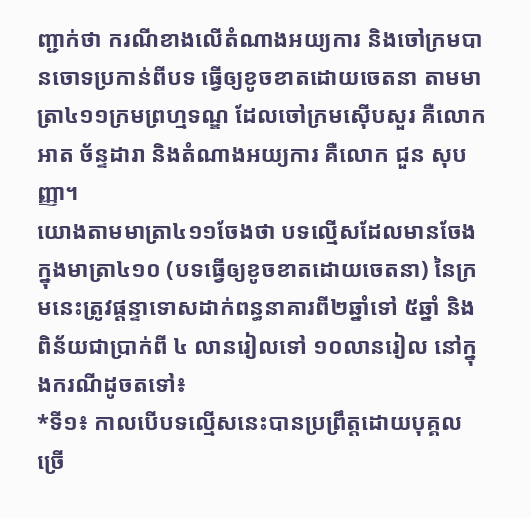ញ្ជាក់ថា ករណីខាងលើតំណាងអយ្យការ និងចៅក្រមបានចោទប្រកាន់ពីបទ ធ្វើឲ្យខូចខាតដោយចេតនា តាមមាត្រា៤១១ក្រមព្រហ្មទណ្ឌ ដែលចៅក្រមស៊ើបសួរ គឺលោក អាត ច័ន្ទដារា និងតំណាងអយ្យការ គឺលោក ជួន សុបញ្ញា។
យោងតាមមាត្រា៤១១ចែងថា បទល្មើសដែលមានចែងក្នុងមាត្រា៤១០ (បទធ្វើឲ្យខូចខាតដោយចេតនា) នៃក្រមនេះត្រូវផ្ដន្ទាទោសដាក់ពន្ធនាគារពី២ឆ្នាំទៅ ៥ឆ្នាំ និងពិន័យជាប្រាក់ពី ៤ លានរៀលទៅ ១០លានរៀល នៅក្នុងករណីដូចតទៅ៖
*ទី១៖ កាលបើបទល្មើសនេះបានប្រព្រឹត្តដោយបុគ្គលច្រើ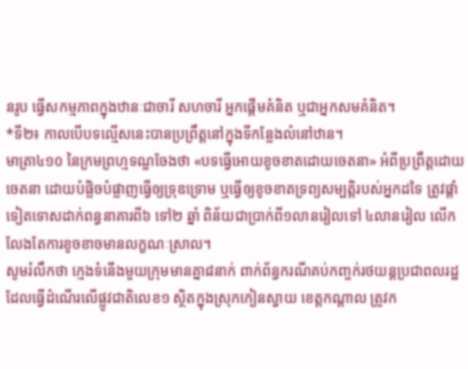នរូប ធ្វើសកម្មភាពក្នុងឋានៈជាចារី សហចារី អ្នកផ្ដើមគំនិត ឬជាអ្នកសមគំនិត។
*ទី២៖ កាលបើបទល្មើសនេះបានប្រព្រឹត្តនៅក្នុងទីកន្លែងលំនៅឋាន។
មាត្រា៤១០ នៃក្រមព្រហ្មទណ្ឌចែងថា «បទធ្វើអោយខូចខាតដោយចេតនា» អំពីប្រព្រឹត្តដោយចេតនា ដោយបំផ្លិចបំផ្លាញធ្វើឲ្យទ្រុឌទ្រោម ឬធ្វើឲ្យខូចខាតទ្រព្យសម្បត្តិរបស់អ្នកដទៃ ត្រូវផ្ដាំទៀតទោសដាក់ពន្ធនាគារពី៦ ទៅ២ ឆ្នាំ ពិន័យជាប្រាក់ពី១លានរៀលទៅ ៤លានរៀល លើកលែងតែការខូចខាចមានលក្ខណៈស្រាល។
សូមរំលឹកថា ក្មេងទំនើងមួយក្រុមមានគ្នា៨នាក់ ពាក់ព័ន្ធករណីគប់កញ្ចក់រថយន្ដប្រជាពលរដ្ឋដែលធ្វើដំណើរលើផ្លូវជាតិលេខ១ ស្ថិតក្នុងស្រុកកៀនស្វាយ ខេត្តកណ្ដាល ត្រូវក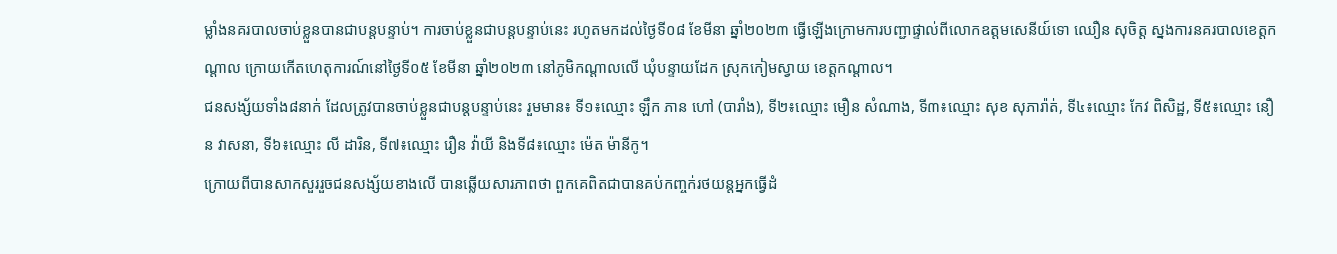ម្លាំងនគរបាលចាប់ខ្លួនបានជាបន្ដបន្ទាប់។ ការចាប់ខ្លួនជាបន្ដបន្ទាប់នេះ រហូតមកដល់ថ្ងៃទី០៨ ខែមីនា ឆ្នាំ២០២៣ ធ្វើឡើងក្រោមការបញ្ជាផ្ទាល់ពីលោកឧត្តមសេនីយ៍ទោ ឈឿន សុចិត្ត ស្នងការនគរបាលខេត្តកណ្ដាល ក្រោយកើតហេតុការណ៍នៅថ្ងៃទី០៥ ខែមីនា ឆ្នាំ២០២៣ នៅភូមិកណ្ដាលលើ ឃុំបន្ទាយដែក ស្រុកកៀមស្វាយ ខេត្តកណ្ដាល។
ជនសង្ស័យទាំង៨នាក់ ដែលត្រូវបានចាប់ខ្លួនជាបន្ដបន្ទាប់នេះ រួមមាន៖ ទី១៖ឈ្មោះ ឡឹក ភាន ហៅ (បារាំង), ទី២៖ឈ្មោះ មឿន សំណាង, ទី៣៖ឈ្មោះ សុខ សុភារ៉ាត់, ទី៤៖ឈ្មោះ កែវ ពិសិដ្ឋ, ទី៥៖ឈ្មោះ នឿន វាសនា, ទី៦៖ឈ្មោះ លី ដារិន, ទី៧៖ឈ្មោះ រឿន វ៉ាយី និងទី៨៖ឈ្មោះ ម៉េត ម៉ានីកូ។
ក្រោយពីបានសាកសួររួចជនសង្ស័យខាងលើ បានឆ្លើយសារភាពថា ពួកគេពិតជាបានគប់កញ្ចក់រថយន្ដអ្នកធ្វើដំ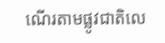ណើរតាមផ្លូវជាតិលេ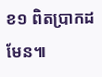ខ១ ពិតប្រាកដមែន៕